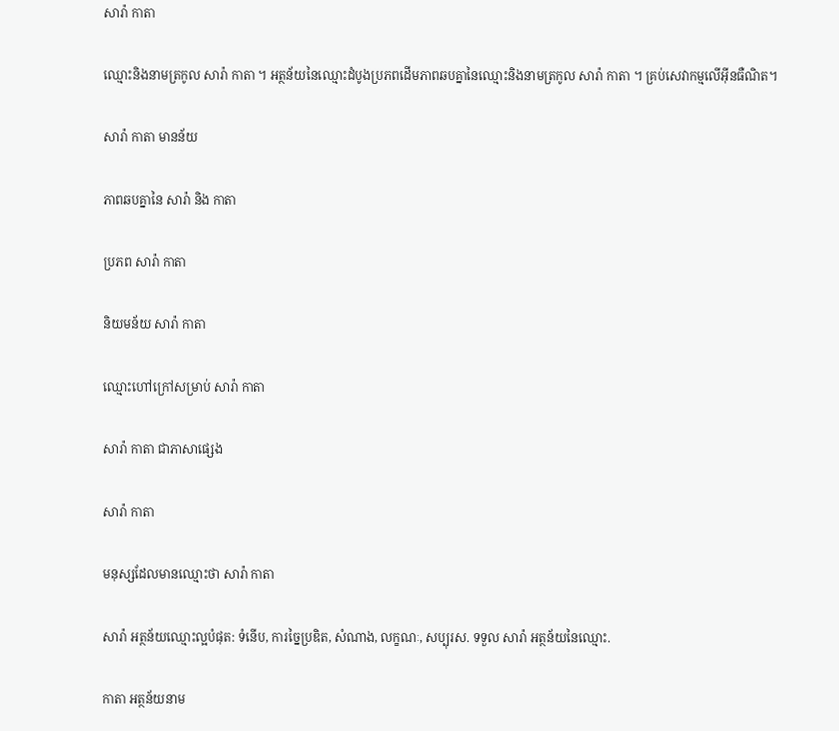សារ៉ា កាតា

ឈ្មោះនិងនាមត្រកូល សារ៉ា កាតា ។ អត្ថន័យនៃឈ្មោះដំបូងប្រភពដើមភាពឆបគ្នានៃឈ្មោះនិងនាមត្រកូល សារ៉ា កាតា ។ គ្រប់សេវាកម្មលើអ៊ីនធឺណិត។

សារ៉ា កាតា មានន័យ

ភាពឆបគ្នានៃ សារ៉ា និង កាតា

ប្រភព សារ៉ា កាតា

និយមន័យ សារ៉ា កាតា

ឈ្មោះហៅក្រៅសម្រាប់ សារ៉ា កាតា

សារ៉ា កាតា ជាភាសាផ្សេង

សារ៉ា កាតា

មនុស្សដែលមានឈ្មោះថា សារ៉ា កាតា

សារ៉ា អត្ថន័យឈ្មោះល្អបំផុត: ទំនើប, ការច្នៃប្រឌិត, សំណាង, លក្ខណៈ, សប្បុរស. ទទួល សារ៉ា អត្ថន័យនៃឈ្មោះ.

កាតា អត្ថន័យនាម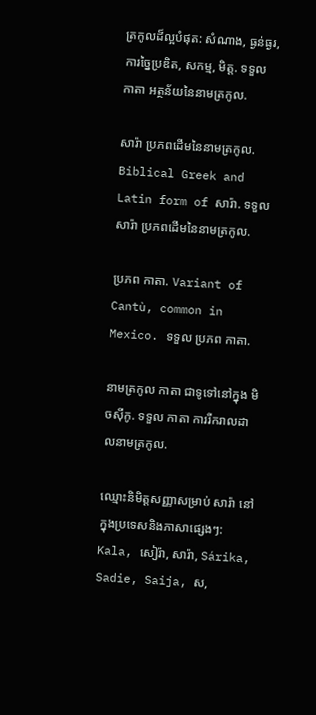ត្រកូលដ៏ល្អបំផុត: សំណាង, ធ្ងន់ធ្ងរ, ការច្នៃប្រឌិត, សកម្ម, មិត្ត. ទទួល កាតា អត្ថន័យនៃនាមត្រកូល.

សារ៉ា ប្រភពដើមនៃនាមត្រកូល. Biblical Greek and Latin form of សារ៉ា. ទទួល សារ៉ា ប្រភពដើមនៃនាមត្រកូល.

ប្រភព កាតា. Variant of Cantù, common in Mexico. ទទួល ប្រភព កាតា.

នាមត្រកូល កាតា ជាទូទៅនៅក្នុង មិចស៊ីកូ. ទទួល កាតា ការរីករាលដាលនាមត្រកូល.

ឈ្មោះនិមិត្តសញ្ញាសម្រាប់ សារ៉ា នៅក្នុងប្រទេសនិងភាសាផ្សេងៗ: Kala, សៀរ៉ា, សារ៉ា, Sárika, Sadie, Saija, ស,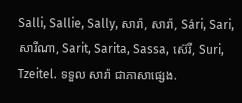Salli, Sallie, Sally, សារ៉ា, សារ៉ា, Sári, Sari, សារីណា, Sarit, Sarita, Sassa, ស៊េរី, Suri, Tzeitel. ទទួល សារ៉ា ជាភាសាផ្សេង.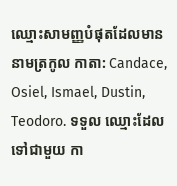ឈ្មោះសាមញ្ញបំផុតដែលមាននាមត្រកូល កាតា: Candace, Osiel, Ismael, Dustin, Teodoro. ទទួល ឈ្មោះដែលទៅជាមួយ កា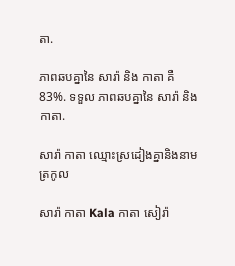តា.

ភាពឆបគ្នានៃ សារ៉ា និង កាតា គឺ 83%. ទទួល ភាពឆបគ្នានៃ សារ៉ា និង កាតា.

សារ៉ា កាតា ឈ្មោះស្រដៀងគ្នានិងនាមត្រកូល

សារ៉ា កាតា Kala កាតា សៀរ៉ា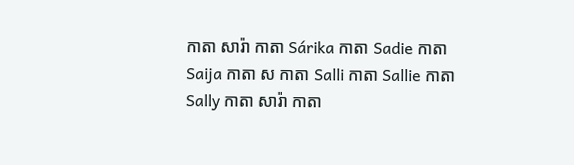កាតា សារ៉ា កាតា Sárika កាតា Sadie កាតា Saija កាតា ស កាតា Salli កាតា Sallie កាតា Sally កាតា សារ៉ា កាតា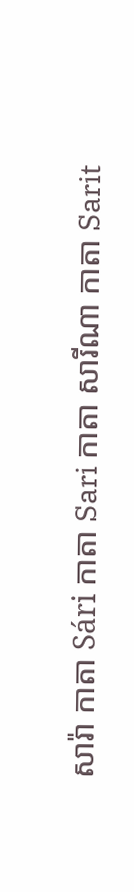សារ៉ា កាតា Sári កាតា Sari កាតា សារីណា កាតា Sarit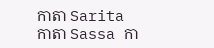កាតា Sarita កាតា Sassa កា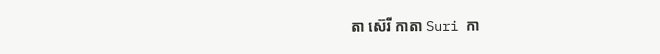តា ស៊េរី កាតា Suri កា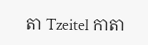តា Tzeitel កាតា